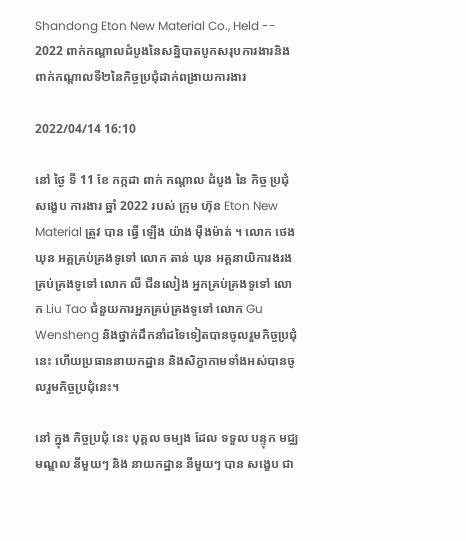Shandong Eton New Material Co., Held -- 2022 ពាក់កណ្តាលដំបូងនៃសន្និបាតបូកសរុបការងារនិងពាក់កណ្តាលទី២នៃកិច្ចប្រជុំដាក់ពង្រាយការងារ

2022/04/14 16:10

នៅ ថ្ងៃ ទី 11 ខែ កក្កដា ពាក់ កណ្តាល ដំបូង នៃ កិច្ច ប្រជុំ សង្ខេប ការងារ ឆ្នាំ 2022 របស់ ក្រុម ហ៊ុន Eton New Material ត្រូវ បាន ធ្វើ ឡើង យ៉ាង ម៉ឺងម៉ាត់ ។ លោក ថេង ឃុន អគ្គគ្រប់គ្រងទូទៅ លោក តាន់ ឃុន អគ្គនាយិការងរងគ្រប់គ្រងទូទៅ លោក លី ជីនលៀង អ្នកគ្រប់គ្រងទូទៅ លោក Liu Tao ជំនួយការអ្នកគ្រប់គ្រងទូទៅ លោក Gu Wensheng និងថ្នាក់ដឹកនាំដទៃទៀតបានចូលរួមកិច្ចប្រជុំនេះ ហើយប្រធាននាយកដ្ឋាន និងសិក្ខាកាមទាំងអស់បានចូលរួមកិច្ចប្រជុំនេះ។

នៅ ក្នុង កិច្ចប្រជុំ នេះ បុគ្គល ចម្បង ដែល ទទួល បន្ទុក មជ្ឈមណ្ឌល នីមួយៗ និង នាយកដ្ឋាន នីមួយៗ បាន សង្ខេប ជា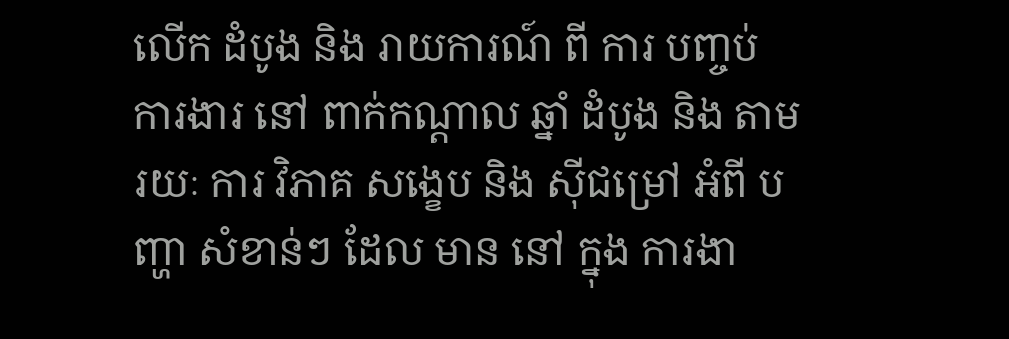លើក ដំបូង និង រាយការណ៍ ពី ការ បញ្ចប់ ការងារ នៅ ពាក់កណ្តាល ឆ្នាំ ដំបូង និង តាម រយៈ ការ វិភាគ សង្ខេប និង ស៊ីជម្រៅ អំពី បញ្ហា សំខាន់ៗ ដែល មាន នៅ ក្នុង ការងា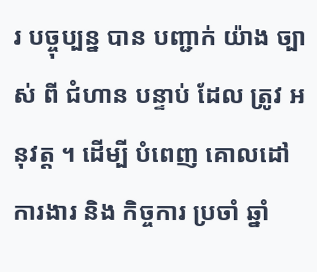រ បច្ចុប្បន្ន បាន បញ្ជាក់ យ៉ាង ច្បាស់ ពី ជំហាន បន្ទាប់ ដែល ត្រូវ អនុវត្ត ។ ដើម្បី បំពេញ គោលដៅ ការងារ និង កិច្ចការ ប្រចាំ ឆ្នាំ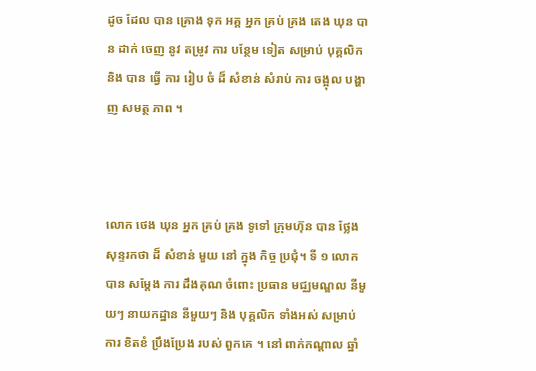ដូច ដែល បាន គ្រោង ទុក អគ្គ អ្នក គ្រប់ គ្រង តេង ឃុន បាន ដាក់ ចេញ នូវ តម្រូវ ការ បន្ថែម ទៀត សម្រាប់ បុគ្គលិក និង បាន ធ្វើ ការ រៀប ចំ ដ៏ សំខាន់ សំរាប់ ការ ចង្អុល បង្ហាញ សមត្ថ ភាព ។



លោក ថេង ឃុន អ្នក គ្រប់ គ្រង ទូទៅ ក្រុមហ៊ុន បាន ថ្លែង សុន្ទរកថា ដ៏ សំខាន់ មួយ នៅ ក្នុង កិច្ច ប្រជុំ។ ទី ១ លោក បាន សម្តែង ការ ដឹងគុណ ចំពោះ ប្រធាន មជ្ឈមណ្ឌល នីមួយៗ នាយកដ្ឋាន នីមួយៗ និង បុគ្គលិក ទាំងអស់ សម្រាប់ ការ ខិតខំ ប្រឹងប្រែង របស់ ពួកគេ ។ នៅ ពាក់កណ្តាល ឆ្នាំ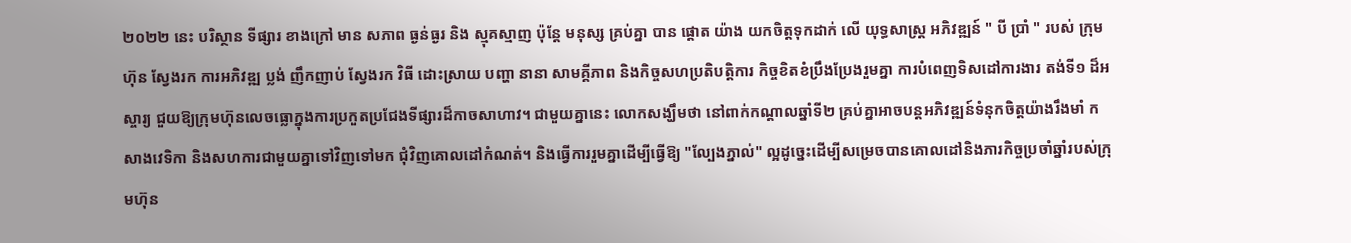២០២២ នេះ បរិស្ថាន ទីផ្សារ ខាងក្រៅ មាន សភាព ធ្ងន់ធ្ងរ និង ស្មុគស្មាញ ប៉ុន្តែ មនុស្ស គ្រប់គ្នា បាន ផ្តោត យ៉ាង យកចិត្តទុកដាក់ លើ យុទ្ធសាស្ត្រ អភិវឌ្ឍន៍ " បី ប្រាំ " របស់ ក្រុមហ៊ុន ស្វែងរក ការអភិវឌ្ឍ ប្លង់ ញឹកញាប់ ស្វែងរក វិធី ដោះស្រាយ បញ្ហា នានា សាមគ្គីភាព និងកិច្ចសហប្រតិបត្តិការ កិច្ចខិតខំប្រឹងប្រែងរួមគ្នា ការបំពេញទិសដៅការងារ តង់ទី១ ដ៏អស្ចារ្យ ជួយឱ្យក្រុមហ៊ុនលេចធ្លោក្នុងការប្រកួតប្រជែងទីផ្សារដ៏កាចសាហាវ។ ជាមួយគ្នានេះ លោកសង្ឃឹមថា នៅពាក់កណ្តាលឆ្នាំទី២ គ្រប់គ្នាអាចបន្តអភិវឌ្ឍន៍ទំនុកចិត្តយ៉ាងរឹងមាំ កសាងវេទិកា និងសហការជាមួយគ្នាទៅវិញទៅមក ជុំវិញគោលដៅកំណត់។ និងធ្វើការរួមគ្នាដើម្បីធ្វើឱ្យ "ល្បែងភ្នាល់" ល្អដូច្នេះដើម្បីសម្រេចបានគោលដៅនិងភារកិច្ចប្រចាំឆ្នាំរបស់ក្រុមហ៊ុន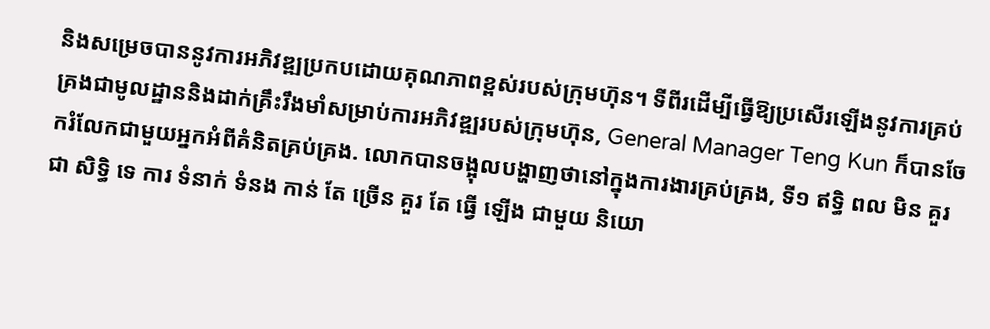និងសម្រេចបាននូវការអភិវឌ្ឍប្រកបដោយគុណភាពខ្ពស់របស់ក្រុមហ៊ុន។ ទីពីរដើម្បីធ្វើឱ្យប្រសើរឡើងនូវការគ្រប់គ្រងជាមូលដ្ឋាននិងដាក់គ្រឹះរឹងមាំសម្រាប់ការអភិវឌ្ឍរបស់ក្រុមហ៊ុន, General Manager Teng Kun ក៏បានចែករំលែកជាមួយអ្នកអំពីគំនិតគ្រប់គ្រង. លោកបានចង្អុលបង្ហាញថានៅក្នុងការងារគ្រប់គ្រង, ទី១ ឥទ្ធិ ពល មិន គួរ ជា សិទ្ធិ ទេ ការ ទំនាក់ ទំនង កាន់ តែ ច្រើន គួរ តែ ធ្វើ ឡើង ជាមួយ និយោ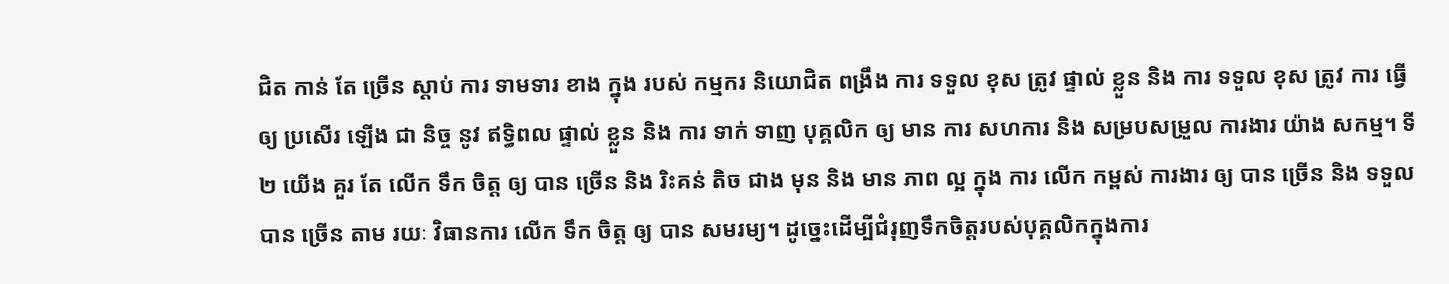ជិត កាន់ តែ ច្រើន ស្ដាប់ ការ ទាមទារ ខាង ក្នុង របស់ កម្មករ និយោជិត ពង្រឹង ការ ទទួល ខុស ត្រូវ ផ្ទាល់ ខ្លួន និង ការ ទទួល ខុស ត្រូវ ការ ធ្វើ ឲ្យ ប្រសើរ ឡើង ជា និច្ច នូវ ឥទ្ធិពល ផ្ទាល់ ខ្លួន និង ការ ទាក់ ទាញ បុគ្គលិក ឲ្យ មាន ការ សហការ និង សម្របសម្រួល ការងារ យ៉ាង សកម្ម។ ទី២ យើង គួរ តែ លើក ទឹក ចិត្ត ឲ្យ បាន ច្រើន និង រិះគន់ តិច ជាង មុន និង មាន ភាព ល្អ ក្នុង ការ លើក កម្ពស់ ការងារ ឲ្យ បាន ច្រើន និង ទទួល បាន ច្រើន តាម រយៈ វិធានការ លើក ទឹក ចិត្ត ឲ្យ បាន សមរម្យ។ ដូច្នេះដើម្បីជំរុញទឹកចិត្តរបស់បុគ្គលិកក្នុងការ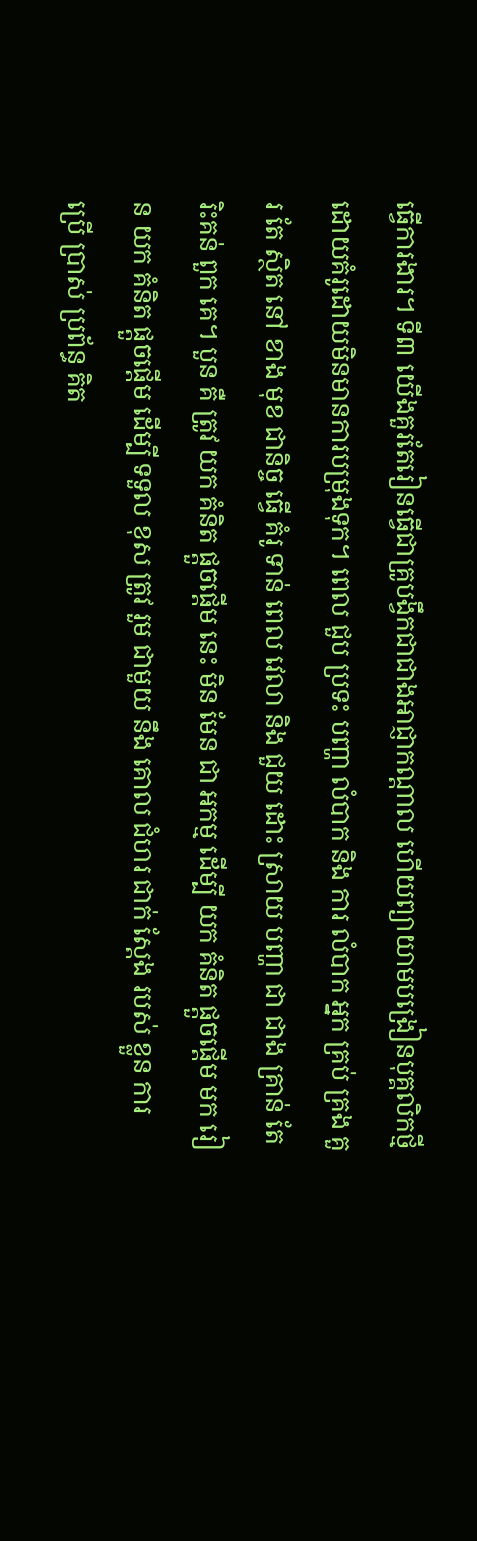ធ្វើការងារ។ ទី៣ យើងគួរតែរៀនធ្វើជាគ្រូបង្វឹកជាជាងអាជ្ញាកណ្តាល ហើយព្យាយាមបង្រៀនបុគ្គលិកថ្មីដោយគំរូដោយមិនមានការបម្រុងទុក។ ពេល ជួប ប្រទះ បញ្ហា លំបាក និង ការ លំបាក អ្នក គ្រប់ គ្រង គួរ តែ ស្ថិត នៅ ខាង មុខ ជានិច្ច ធ្វើ គំរូ ទាន់ ពេល វេលា និង ជួយ ដោះ ស្រាយ បញ្ហា ជា ជាង គ្រាន់ តែ រិះគន់ ពួក គេ។ បួន គឺ ត្រូវ យក គំនិត ផ្ដួចផ្ដើម នេះ មិន មែន ជា អកម្ម ដើម្បី យក គំនិត ផ្ដួចផ្ដើម មក រៀន យក គំនិត ផ្ដួចផ្ដើម ដើម្បី ទទួល ខុស ត្រូវ រួម ជាមួយ នឹង គោល ជំហរ ជាក់ ស្តែង របស់ ខ្លួន ការ ប្រើ ប្រាស់ ប្រព័ន្ធ គិត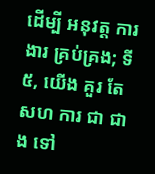ដើម្បី អនុវត្ត ការងារ គ្រប់គ្រង; ទី៥, យើង គួរ តែ សហ ការ ជា ជាង ទៅ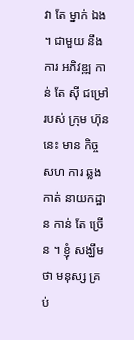វា តែ ម្នាក់ ឯង ។ ជាមួយ នឹង ការ អភិវឌ្ឍ កាន់ តែ ស៊ី ជម្រៅ របស់ ក្រុម ហ៊ុន នេះ មាន កិច្ច សហ ការ ឆ្លង កាត់ នាយកដ្ឋាន កាន់ តែ ច្រើន ។ ខ្ញុំ សង្ឃឹម ថា មនុស្ស គ្រប់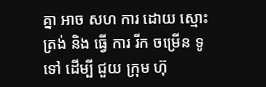គ្នា អាច សហ ការ ដោយ ស្មោះ ត្រង់ និង ធ្វើ ការ រីក ចម្រើន ទូទៅ ដើម្បី ជួយ ក្រុម ហ៊ុ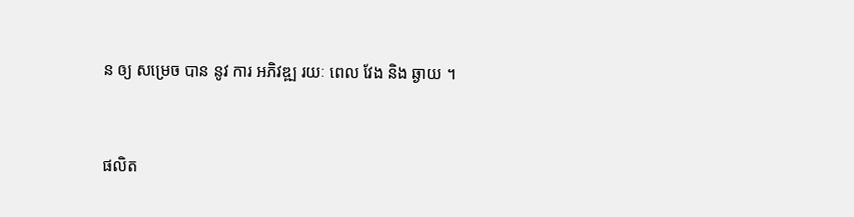ន ឲ្យ សម្រេច បាន នូវ ការ អភិវឌ្ឍ រយៈ ពេល វែង និង ឆ្ងាយ ។


ផលិត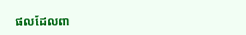ផលដែលពា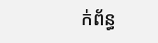ក់ព័ន្ធ